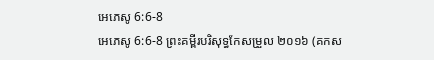អេភេសូ 6:6-8
អេភេសូ 6:6-8 ព្រះគម្ពីរបរិសុទ្ធកែសម្រួល ២០១៦ (គកស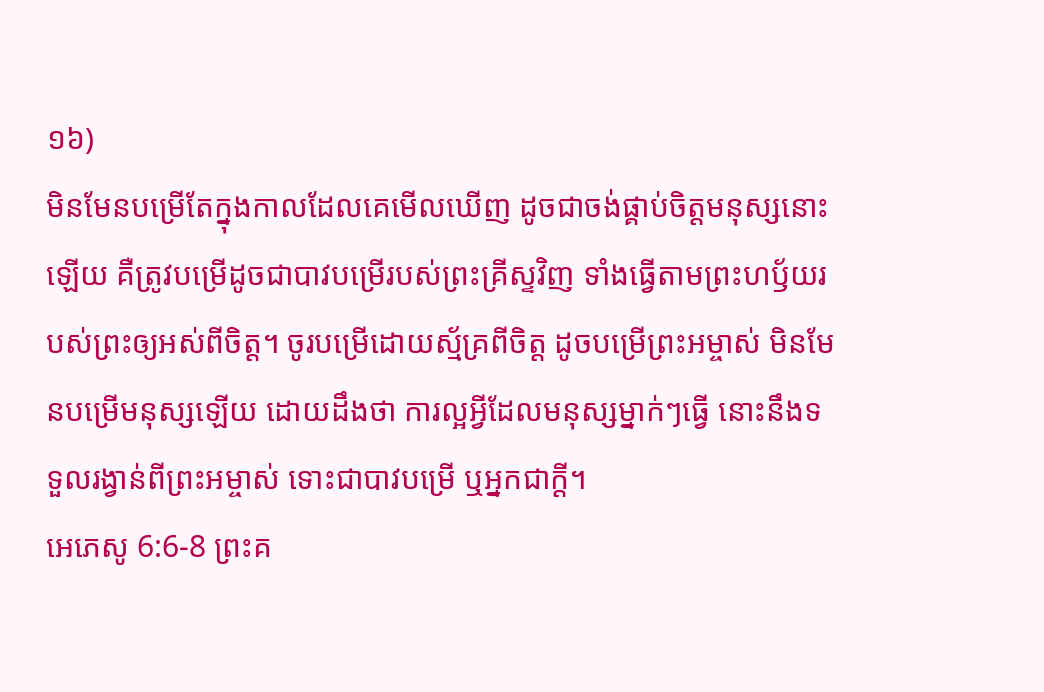១៦)
មិនមែនបម្រើតែក្នុងកាលដែលគេមើលឃើញ ដូចជាចង់ផ្គាប់ចិត្តមនុស្សនោះឡើយ គឺត្រូវបម្រើដូចជាបាវបម្រើរបស់ព្រះគ្រីស្ទវិញ ទាំងធ្វើតាមព្រះហឫ័យរបស់ព្រះឲ្យអស់ពីចិត្ត។ ចូរបម្រើដោយស្ម័គ្រពីចិត្ត ដូចបម្រើព្រះអម្ចាស់ មិនមែនបម្រើមនុស្សឡើយ ដោយដឹងថា ការល្អអ្វីដែលមនុស្សម្នាក់ៗធ្វើ នោះនឹងទទួលរង្វាន់ពីព្រះអម្ចាស់ ទោះជាបាវបម្រើ ឬអ្នកជាក្តី។
អេភេសូ 6:6-8 ព្រះគ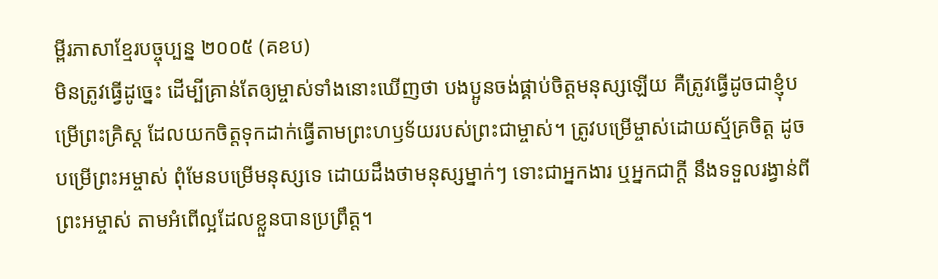ម្ពីរភាសាខ្មែរបច្ចុប្បន្ន ២០០៥ (គខប)
មិនត្រូវធ្វើដូច្នេះ ដើម្បីគ្រាន់តែឲ្យម្ចាស់ទាំងនោះឃើញថា បងប្អូនចង់ផ្គាប់ចិត្តមនុស្សឡើយ គឺត្រូវធ្វើដូចជាខ្ញុំបម្រើព្រះគ្រិស្ត ដែលយកចិត្តទុកដាក់ធ្វើតាមព្រះហឫទ័យរបស់ព្រះជាម្ចាស់។ ត្រូវបម្រើម្ចាស់ដោយស្ម័គ្រចិត្ត ដូចបម្រើព្រះអម្ចាស់ ពុំមែនបម្រើមនុស្សទេ ដោយដឹងថាមនុស្សម្នាក់ៗ ទោះជាអ្នកងារ ឬអ្នកជាក្ដី នឹងទទួលរង្វាន់ពីព្រះអម្ចាស់ តាមអំពើល្អដែលខ្លួនបានប្រព្រឹត្ត។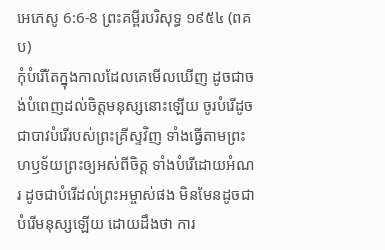អេភេសូ 6:6-8 ព្រះគម្ពីរបរិសុទ្ធ ១៩៥៤ (ពគប)
កុំបំរើតែក្នុងកាលដែលគេមើលឃើញ ដូចជាចង់បំពេញដល់ចិត្តមនុស្សនោះឡើយ ចូរបំរើដូចជាបាវបំរើរបស់ព្រះគ្រីស្ទវិញ ទាំងធ្វើតាមព្រះហឫទ័យព្រះឲ្យអស់ពីចិត្ត ទាំងបំរើដោយអំណរ ដូចជាបំរើដល់ព្រះអម្ចាស់ផង មិនមែនដូចជាបំរើមនុស្សឡើយ ដោយដឹងថា ការ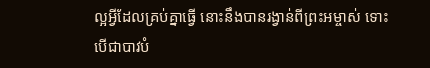ល្អអ្វីដែលគ្រប់គ្នាធ្វើ នោះនឹងបានរង្វាន់ពីព្រះអម្ចាស់ ទោះបើជាបាវបំ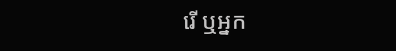រើ ឬអ្នក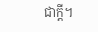ជាក្តី។